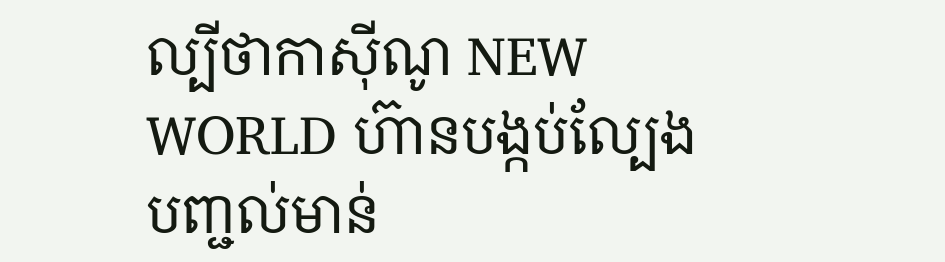ល្បីថាកាស៊ីណូ NEW WORLD ហ៊ានបង្កប់ល្បែង បញ្ជល់មាន់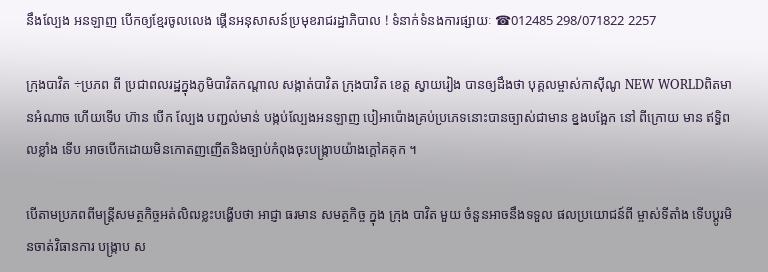នឹងល្បែង អនឡាញ បើកឲ្យខ្មែរចូលលេង ផ្គើនអនុសាសន៍ប្រមុខរាជរដ្ឋាភិបាល ! ទំនាក់ទំនងការផ្សាយៈ ☎012485 298/071822 2257

ក្រុងបាវិត ÷ប្រភព ពី ប្រជាពលរដ្ឋក្នុងភូមិបាវិតកណ្តាល សង្កាត់បាវិត ក្រុងបាវិត ខេត្ត ស្វាយរៀង បានឲ្យដឹងថា បុគ្គលម្ចាស់កាស៊ីណូ NEW WORLDពិតមានអំណាច ហើយទើប ហ៊ាន បើក ល្បែង បញ្ជល់មាន់ បង្កប់ល្បែងអនឡាញ បៀអាប៉ោងគ្រប់ប្រភេទនោះបានច្បាស់ជាមាន ខ្នងបង្អែក នៅ ពីក្រោយ មាន ឥទ្ធិពលខ្លាំង ទើប អាចបើកដោយមិនកោតញញើតនិងច្បាប់កំពុងចុះបង្ក្រាបយ៉ាងក្តៅគគុក ។

បើតាមប្រភពពីមន្ត្រីសមត្ថកិច្ចអត់លិឍខ្លះបង្ហើបថា អាជ្ញា ធរមាន សមត្ថកិច្ច ក្នុង ក្រុង បាវិត មួយ ចំនួនអាចនឹងទទួល ផលប្រយោជន៍ពី ម្ចាស់ទីតាំង ទើបប្តូរមិនចាត់វិធានការ បង្ក្រាប ស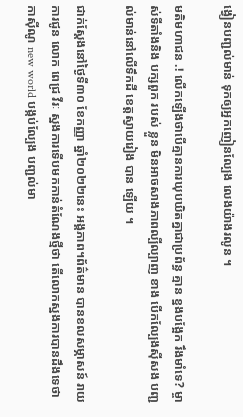ង្វៀនបញ្ជល់មាន់ ទុកឲ្យអ្នកញៀនល្បែង លេងយ៉ាងរលូន ។

មតិមហាជន .! លើកឡើងថាបើគ្មានការឃុបឃិតគ្នាជាប្រព័ន្ធ គ្មាន ខ្នងបង្អែក រឹងមាំទេ? ម្ចាស់ទីតាំងនិង បក្សពួក របស់ ខ្លួន មិនអាចសាងភាពល្បីល្បាញ ខាង បើកល្បែងស៊ីសង បញ្ជល់មាន់នៅលើទឹកដី ខេត្តស្វាយរៀង បាន ឡើយ ។

ជាក់ស្តែងនៅថ្ងៃទី៣០ ខែកញ្ញា ឆ្នាំ២០២២នេះ អង្គភាព។ព័ត៌មាន បានខលសម្ភាសន៍ រាយការជូន លោក ពេជ្រ វីរៈ ស្នងការទើបមកកាន់តំណែងថ្មីថា តើលោកស្នងការបានដឹងទេថា កាស៊ីណូ new world បង្កប់ល្បែង បញ្ជល់មា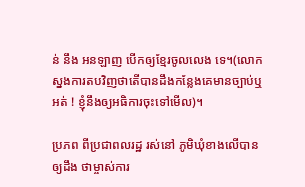ន់ នឹង អនឡាញ បើកឲ្យខ្មែរចូលលេង ទេ។(លោកស្នងការតបវិញថាតើបានដឹងកន្លែងគេមានច្បាប់ឬអត់ ! ខ្ញុំនឹងឲ្យអធិការចុះទៅមើល)។

ប្រភព ពីប្រជាពលរដ្ឋ រស់នៅ ភូមិឃុំខាងលើបានឲ្យដឹង ថាម្ចាស់ការ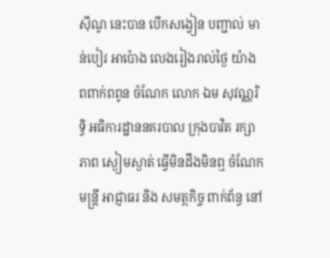ស៊ីណូ នេះបាន បើកសង្វៀន បញ្ជាល់ មាន់បៀរ អាប៉ោង លេងរៀងរាល់ថ្ងៃ យ៉ាង ពពាក់ពពូន ចំណែក លោក ឯម សុវណ្ណរិទ្ធិ អធិការដ្ឋាននគរបាល ក្រុងបាវិត រក្សាភាព ស្ងៀមស្ងាត់ ធ្វើមិនដឹងមិនឮ ចំណែកមន្ត្រី អាជ្ញាធរ និង សមត្ថកិច្ច ពាក់ព័ន្ធ នៅ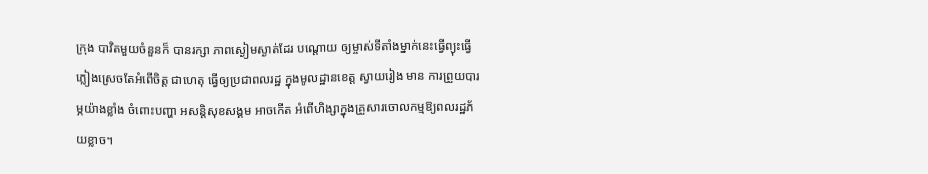ក្រុង បាវិតមួយចំនួនក៏ បានរក្សា ភាពស្ងៀមស្ងាត់ដែរ បណ្តោយ ឲ្យម្ចាស់ទីតាំងម្នាក់នេះធ្វើព្យុះធ្វើភ្លៀងស្រេចតែអំពើចិត្ត ជាហេតុ ធ្វើឲ្យប្រជាពលរដ្ឋ ក្នុងមូលដ្ឋានខេត្ត ស្វាយរៀង មាន ការព្រួយបារម្ភយ៉ាងខ្លាំង ចំពោះបញ្ហា អសន្តិសុខសង្គម អាចកេីត អំពើហិង្សាក្នុងគ្រួសារចោលកម្មឱ្យពលរដ្ឋភ័យខ្លាច។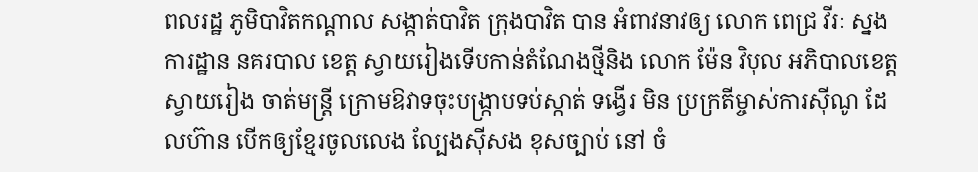ពលរដ្ឋ ភូមិបាវិតកណ្ដាល សង្កាត់បាវិត ក្រុងបាវិត បាន អំពាវនាវឲ្យ លោក ពេជ្រ វីរៈ ស្នងការដ្ឋាន នគរបាល ខេត្ត ស្វាយរៀងទើបកាន់តំណែងថ្មីនិង លោក ម៉ែន វិបុល អភិបាលខេត្ត ស្វាយរៀង ចាត់មន្ត្រី ក្រោមឱវាទចុះបង្ក្រាបទប់ស្កាត់ ទង្វើរ មិន ប្រក្រតីម្ចាស់ការស៊ីណូ ដែលហ៊ាន បើកឲ្យខ្មែរចូលលេង ល្បែងស៊ីសង ខុសច្បាប់ នៅ ចំ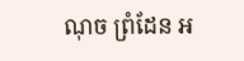ណុច ព្រំដែន អ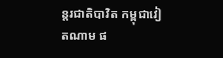ន្តរជាតិបាវិត កម្ពុជាវៀតណាម ផ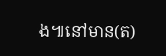ង៕នៅមាន(ត)